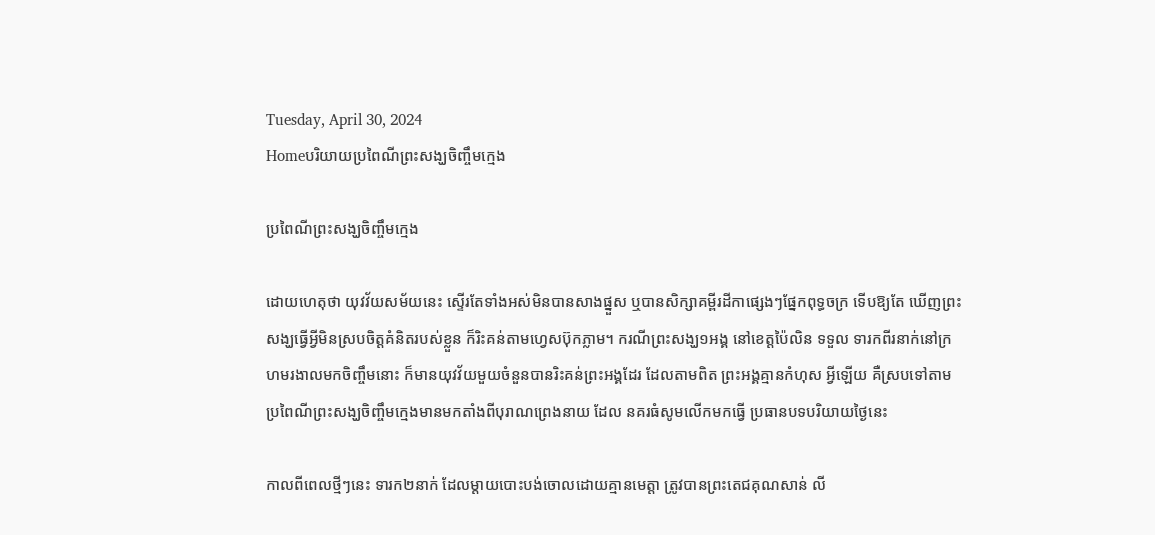Tuesday, April 30, 2024
Homeបរិយាយប្រពៃណីព្រះសង្ឃចិញ្ចឹមក្មេង

ប្រពៃណីព្រះសង្ឃចិញ្ចឹមក្មេង

ដោយហេតុថា យុវវ័យសម័យនេះ ស្ទើរតែទាំងអស់មិនបានសាងផ្នួស ឬបានសិក្សាគម្ពីរដីកាផ្សេងៗផ្នែកពុទ្ធចក្រ ទើបឱ្យតែ ឃើញព្រះសង្ឃធ្វើអ្វីមិនស្របចិត្តគំនិតរបស់ខ្លួន ក៏រិះគន់តាមហ្វេសប៊ុកភ្លាម។ ករណីព្រះសង្ឃ១អង្គ នៅខេត្តប៉ៃលិន ទទួល ទារកពីរនាក់នៅក្រហមរងាលមកចិញ្ចឹមនោះ ក៏មានយុវវ័យមួយចំនួនបានរិះគន់ព្រះអង្គដែរ ដែលតាមពិត ព្រះអង្គគ្មានកំហុស អ្វីឡើយ គឺស្របទៅតាមប្រពៃណីព្រះសង្ឃចិញ្ចឹមក្មេងមានមកតាំងពីបុរាណព្រេងនាយ ដែល នគរធំសូមលើកមកធ្វើ ប្រធានបទបរិយាយថ្ងៃនេះ

កាលពីពេលថ្មីៗនេះ ទារក២នាក់ ដែលម្តាយបោះបង់ចោលដោយគ្មានមេត្តា ត្រូវបានព្រះតេជគុណសាន់ លី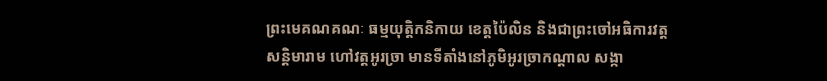ព្រះមេគណគណៈ ធម្មយុត្តិកនិកាយ ខេត្តប៉ៃលិន និងជាព្រះចៅអធិការវត្តសន្តិមារាម ហៅវត្តអូរច្រា មានទីតាំងនៅភូមិអូរច្រាកណ្តាល សង្កា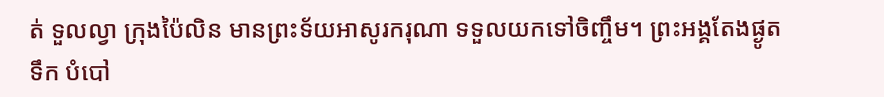ត់ ទួលល្វា ក្រុងប៉ៃលិន មានព្រះទ័យអាសូរករុណា ទទួលយកទៅចិញ្ចឹម។ ព្រះអង្គតែងផ្ងូតទឹក បំបៅ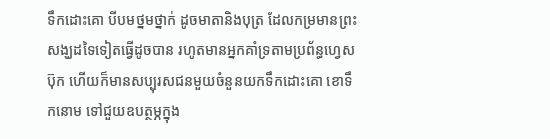ទឹកដោះគោ បីបមថ្នមថ្នាក់ ដូចមាតានិងបុត្រ ដែលកម្រមានព្រះសង្ឃដទៃទៀតធ្វើដូចបាន រហូតមានអ្នកគាំទ្រតាមប្រព័ន្ធហ្វេសប៊ុក ហើយក៏មានសប្បុរសជនមួយចំនួនយកទឹកដោះគោ ខោទឹកនោម ទៅជួយឧបត្ថម្ភក្នុង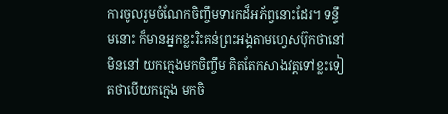ការចូលរួមចំណែកចិញ្ចឹមទារកដ៏អភ័ព្វនោះដែរ។ ទន្ទឹមនោះ ក៏មានអ្នកខ្លះរិះគន់ព្រះអង្គតាមហ្វេសប៊ុកថានៅមិននៅ យកក្មេងមកចិញ្ចឹម គិតតែកសាងវត្តទៅខ្លះទៀតថាបើយកក្មេង មកចិ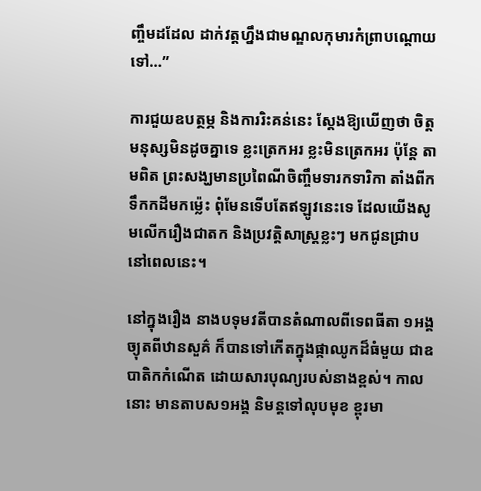ញ្ចឹមដដែល ដាក់វត្តហ្នឹងជាមណ្ឌលកុមារកំព្រាបណ្តោយទៅ…”

ការជួយឧបត្ថម្ភ និងការរិះគន់នេះ ស្តែងឱ្យឃើញថា ចិត្តមនុស្សមិនដូចគ្នាទេ ខ្លះត្រេកអរ ខ្លះមិនត្រេកអរ ប៉ុន្តែ តាមពិត ព្រះសង្ឃមានប្រពៃណីចិញ្ចឹមទារកទារិកា តាំងពីកទឹកកដីមកម៉្លេះ ពុំមែនទើបតែឥឡូវនេះទេ ដែលយើងសូមលើករឿងជាតក និងប្រវត្តិសាស្ត្រខ្លះៗ មកជូនជ្រាបនៅពេលនេះ។

នៅក្នុងរឿង នាងបទុមវតីបានតំណាលពីទេពធីតា ១អង្គ ច្យុតពីឋានសួគ៌ ក៏បានទៅកើតក្នុងផ្កាឈូកដ៏ធំមួយ ជាឧបាតិកកំណើត ដោយសារបុណ្យរបស់នាងខ្ពស់។ កាលនោះ មានតាបស១អង្គ និមន្តទៅលុបមុខ ខ្ពុរមា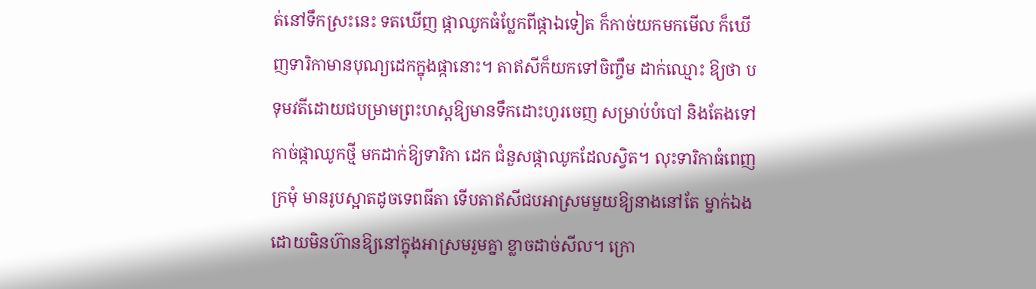ត់នៅទឹកស្រះនេះ ទតឃើញ ផ្កាឈូកធំប្លែកពីផ្កាឯទៀត ក៏កាច់យកមកមើល ក៏ឃើញទារិកាមានបុណ្យដេកក្នុងផ្កានោះ។ តាឥសីក៏យកទៅចិញ្ចឹម ដាក់ឈ្មោះ ឱ្យថា បទុមវតីដោយជបម្រាមព្រះហស្តឱ្យមានទឹកដោះហូរចេញ សម្រាប់បំបៅ និងតែងទៅកាច់ផ្កាឈូកថ្មី មកដាក់ឱ្យទារិកា ដេក ជំនួសផ្កាឈូកដែលស្វិត។ លុះទារិកាធំពេញក្រមុំ មានរូបស្អាតដូចទេពធីតា ទើបតាឥសីជបអាស្រមមួយឱ្យនាងនៅតែ ម្នាក់ឯង ដោយមិនហ៊ានឱ្យនៅក្នុងអាស្រមរួមគ្នា ខ្លាចដាច់សីល។ ក្រោ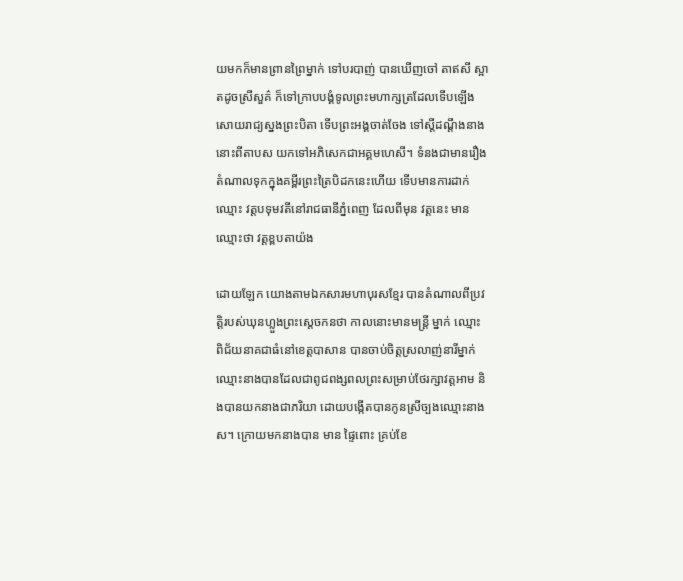យមកក៏មានព្រានព្រៃម្នាក់ ទៅបរបាញ់ បានឃើញចៅ តាឥសី ស្អាតដូចស្រីសួគ៌ ក៏ទៅក្រាបបង្គំទូលព្រះមហាក្សត្រដែលទើបឡើងសោយរាជ្យស្នងព្រះបិតា ទើបព្រះអង្គចាត់ចែង ទៅស្តីដណ្តឹងនាងនោះពីតាបស យកទៅអភិសេកជាអគ្គមហេសី។ ទំនងជាមានរឿងតំណាលទុកក្នុងគម្ពីរព្រះត្រៃបិដកនេះហើយ ទើបមានការដាក់ឈ្មោះ វត្តបទុមវតីនៅរាជធានីភ្នំពេញ ដែលពីមុន វត្តនេះ មានឈ្មោះថា វត្តខ្ពបតាយ៉ង

ដោយឡែក យោងតាមឯកសារមហាបុរសខ្មែរ បានតំណាលពីប្រវត្តិរបស់ឃុនហ្លួងព្រះស្តេចកនថា កាលនោះមានមន្ត្រី ម្នាក់ ឈ្មោះ ពិជ័យនាគជាធំនៅខេត្តបាសាន បានចាប់ចិត្តស្រលាញ់នារីម្នាក់ឈ្មោះនាងបានដែលជាពូជពង្សពលព្រះសម្រាប់ថែរក្សាវត្តអាម និងបានយកនាងជាភរិយា ដោយបង្កើតបានកូនស្រីច្បងឈ្មោះនាងស។ ក្រោយមកនាងបាន មាន ផ្ទៃពោះ គ្រប់ខែ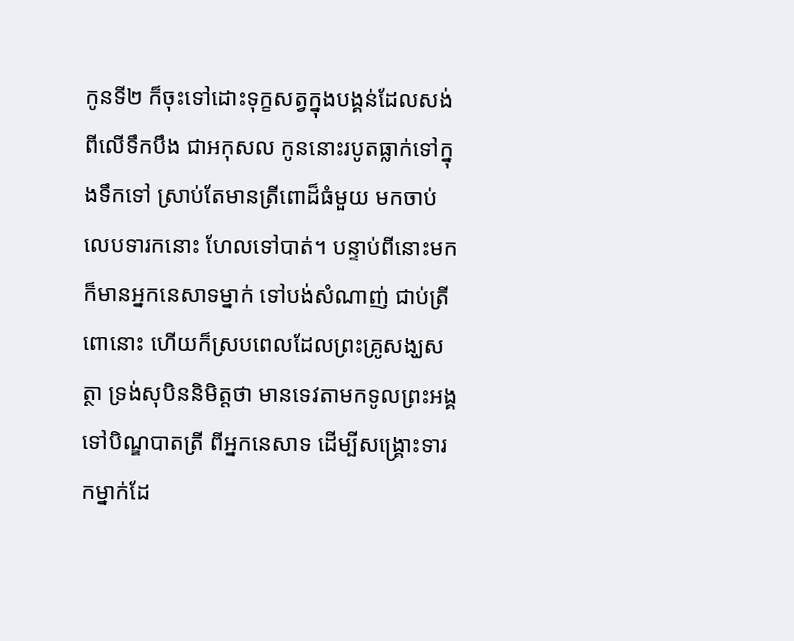កូនទី២ ក៏ចុះទៅដោះទុក្ខសត្វក្នុងបង្គន់ដែលសង់ពីលើទឹកបឹង ជាអកុសល កូននោះរបូតធ្លាក់ទៅក្នុងទឹកទៅ ស្រាប់តែមានត្រីពោដ៏ធំមួយ មកចាប់លេបទារកនោះ ហែលទៅបាត់។ បន្ទាប់ពីនោះមក ក៏មានអ្នកនេសាទម្នាក់ ទៅបង់សំណាញ់ ជាប់ត្រីពោនោះ ហើយក៏ស្របពេលដែលព្រះគ្រូសង្ឃសត្ថា ទ្រង់សុបិននិមិត្តថា មានទេវតាមកទូលព្រះអង្គទៅបិណ្ឌបាតត្រី ពីអ្នកនេសាទ ដើម្បីសង្គ្រោះទារកម្នាក់ដែ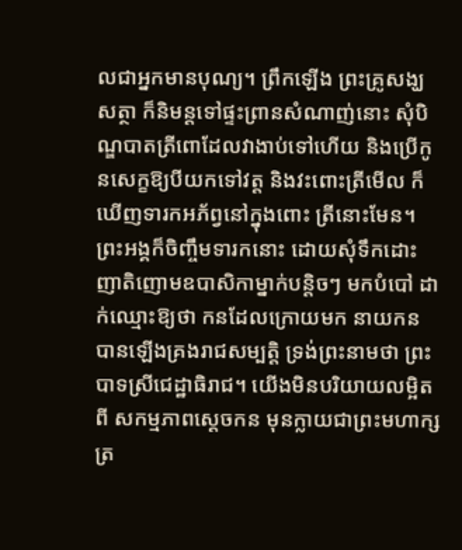លជាអ្នកមានបុណ្យ។ ព្រឹកឡើង ព្រះគ្រូសង្ឃសត្ថា ក៏និមន្តទៅផ្ទះព្រានសំណាញ់នោះ សុំបិណ្ឌបាតត្រីពោដែលវាងាប់ទៅហើយ និងប្រើកូនសេក្ខឱ្យបីយកទៅវត្ត និងវះពោះត្រីមើល ក៏ឃើញទារកអភ័ព្វនៅក្នុងពោះ ត្រីនោះមែន។ ព្រះអង្គក៏ចិញ្ចឹមទារកនោះ ដោយសុំទឹកដោះញាតិញោមឧបាសិកាម្នាក់បន្តិចៗ មកបំបៅ ដាក់ឈ្មោះឱ្យថា កនដែលក្រោយមក នាយកន បានឡើងគ្រងរាជសម្បត្តិ ទ្រង់ព្រះនាមថា ព្រះបាទស្រីជេដ្ឋាធិរាជ។ យើងមិនបរិយាយលម្អិតពី សកម្មភាពស្តេចកន មុនក្លាយជាព្រះមហាក្សត្រ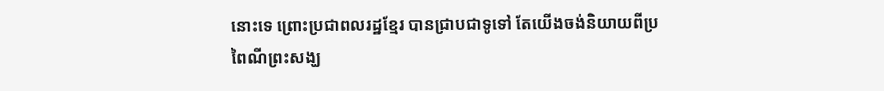នោះទេ ព្រោះប្រជាពលរដ្ឋខ្មែរ បានជ្រាបជាទូទៅ តែយើងចង់និយាយពីប្រពៃណីព្រះសង្ឃ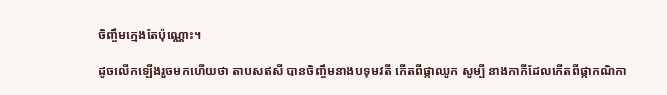ចិញ្ចឹមក្មេងតែប៉ុណ្ណោះ។

ដូចលើកឡើងរួចមកហើយថា តាបសឥសី បានចិញ្ចឹមនាងបទុមវតី កើតពីផ្កាឈូក សូម្បី នាងកាកីដែលកើតពីផ្កាកណិកា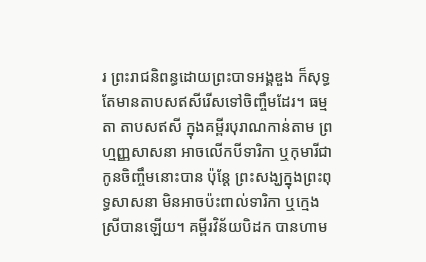រ ព្រះរាជនិពន្ធដោយព្រះបាទអង្គឌួង ក៏សុទ្ធតែមានតាបសឥសីរើសទៅចិញ្ចឹមដែរ។ ធម្មតា តាបសឥសី ក្នុងគម្ពីរបុរាណកាន់តាម ព្រហ្មញ្ញសាសនា អាចលើកបីទារិកា ឬកុមារីជាកូនចិញ្ចឹមនោះបាន ប៉ុន្តែ ព្រះសង្ឃក្នុងព្រះពុទ្ធសាសនា មិនអាចប៉ះពាល់ទារិកា ឬក្មេងស្រីបានឡើយ។ គម្ពីរវិន័យបិដក បានហាម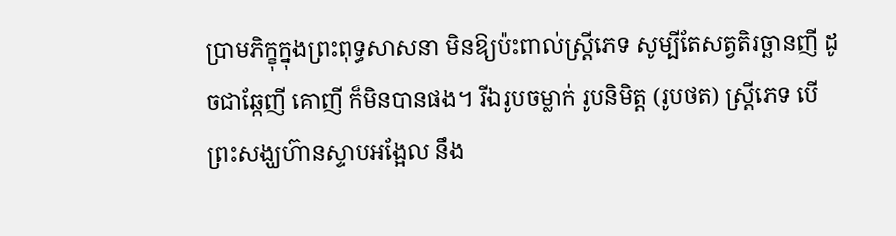ប្រាមភិក្ខុក្នុងព្រះពុទ្ធសាសនា មិនឱ្យប៉ះពាល់ស្ត្រីភេទ សូម្បីតែសត្វតិរច្ឆានញី ដូចជាឆ្កែញី គោញី ក៏មិនបានផង។ រីឯរូបចម្លាក់ រូបនិមិត្ត (រូបថត) ស្ត្រីភេទ បើព្រះសង្ឃហ៊ានស្ទាបអង្អែល នឹង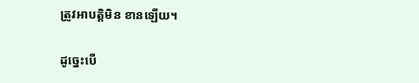ត្រូវអាបត្តិមិន ខានឡើយ។

ដូច្នេះបើ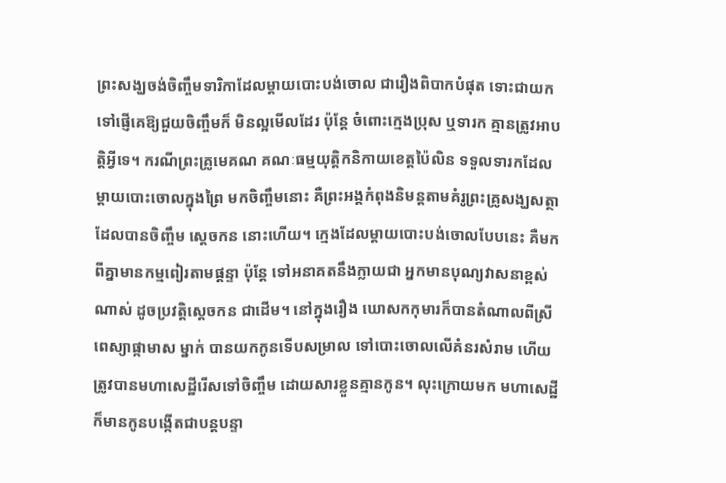ព្រះសង្ឃចង់ចិញ្ចឹមទារិកាដែលម្តាយបោះបង់ចោល ជារឿងពិបាកបំផុត ទោះជាយកទៅផ្ញើគេឱ្យជួយចិញ្ចឹមក៏ មិនល្អមើលដែរ ប៉ុន្តែ ចំពោះក្មេងប្រុស ឬទារក គ្មានត្រូវអាបត្តិអ្វីទេ។ ករណីព្រះគ្រូមេគណ គណៈធម្មយុត្តិកនិកាយខេត្តប៉ៃលិន ទទួលទារកដែលម្តាយបោះចោលក្នុងព្រៃ មកចិញ្ចឹមនោះ គឺព្រះអង្គកំពុងនិមន្តតាមគំរូព្រះគ្រូសង្ឃសត្ថា ដែលបានចិញ្ចឹម ស្តេចកន នោះហើយ។ ក្មេងដែលម្តាយបោះបង់ចោលបែបនេះ គឺមកពីគ្នាមានកម្មពៀរតាមផ្តន្ទា ប៉ុន្តែ ទៅអនាគតនឹងក្លាយជា អ្នកមានបុណ្យវាសនាខ្ពស់ណាស់ ដូចប្រវត្តិស្តេចកន ជាដើម។ នៅក្នុងរឿង ឃោសកកុមារក៏បានតំណាលពីស្រីពេស្យាផ្កាមាស ម្នាក់ បានយកកូនទើបសម្រាល ទៅបោះចោលលើគំនរសំរាម ហើយត្រូវបានមហាសេដ្ឋីរើសទៅចិញ្ចឹម ដោយសារខ្លួនគ្មានកូន។ លុះក្រោយមក មហាសេដ្ឋី ក៏មានកូនបង្កើតជាបន្តបន្ទា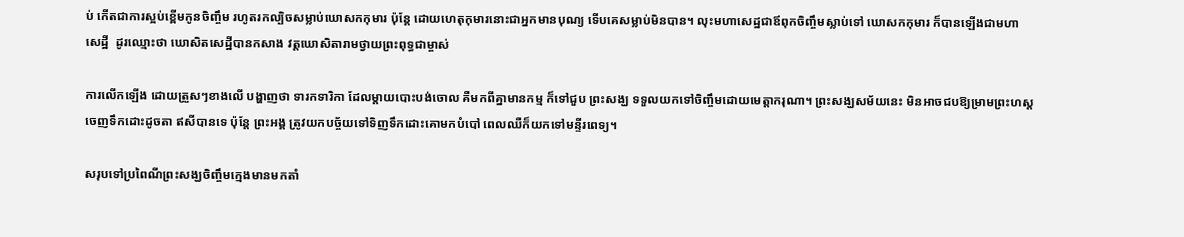ប់ កើតជាការស្អប់ខ្ពើមកូនចិញ្ចឹម រហូតរកល្បិចសម្លាប់ឃោសកកុមារ ប៉ុន្តែ ដោយហេតុកុមារនោះជាអ្នកមានបុណ្យ ទើបគេសម្លាប់មិនបាន។ លុះមហាសេដ្ឋជាឪពុកចិញ្ចឹមស្លាប់ទៅ ឃោសកកុមារ ក៏បានឡើងជាមហាសេដ្ឋី  ដូរឈ្មោះថា ឃោសិតសេដ្ឋីបានកសាង វត្តឃោសិតារាមថ្វាយព្រះពុទ្ធជាម្ចាស់

ការលើកឡើង ដោយត្រួសៗខាងលើ បង្ហាញថា ទារកទារិកា ដែលម្តាយបោះបង់ចោល គឺមកពីគ្នាមានកម្ម ក៏ទៅជួប ព្រះសង្ឃ ទទួលយកទៅចិញ្ចឹមដោយមេត្តាករុណា។ ព្រះសង្ឃសម័យនេះ មិនអាចជបឱ្យម្រាមព្រះហស្តចេញទឹកដោះដូចតា ឥសីបានទេ ប៉ុន្តែ ព្រះអង្គ ត្រូវយកបច្ច័យទៅទិញទឹកដោះគោមកបំបៅ ពេលឈឺក៏យកទៅមន្ទីរពេទ្យ។

សរុបទៅប្រពៃណីព្រះសង្ឃចិញ្ចឹមក្មេងមានមកតាំ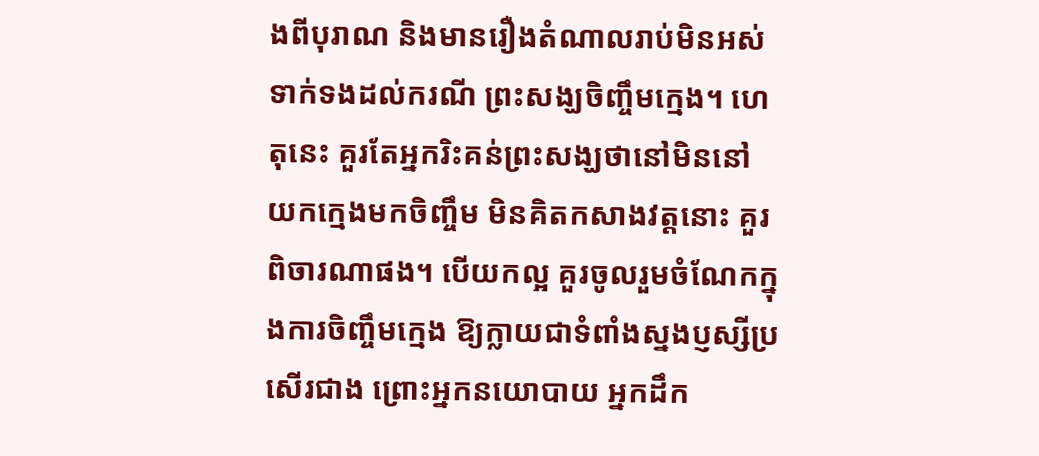ងពីបុរាណ និងមានរឿងតំណាលរាប់មិនអស់ ទាក់ទងដល់ករណី ព្រះសង្ឃចិញ្ចឹមក្មេង។ ហេតុនេះ គួរតែអ្នករិះគន់ព្រះសង្ឃថានៅមិននៅ យកក្មេងមកចិញ្ចឹម មិនគិតកសាងវត្តនោះ គួរ ពិចារណាផង។ បើយកល្អ គួរចូលរួមចំណែកក្នុងការចិញ្ចឹមក្មេង ឱ្យក្លាយជាទំពាំងស្នងប្ញស្សីប្រសើរជាង ព្រោះអ្នកនយោបាយ អ្នកដឹក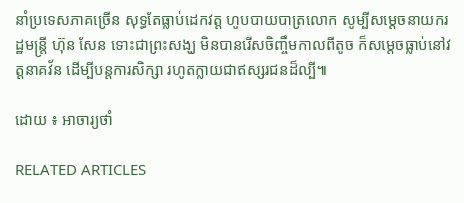នាំប្រទេសភាគច្រើន សុទ្ធតែធ្លាប់ដេកវត្ត ហូបបាយបាត្រលោក សូម្បីសម្តេចនាយករដ្ឋមន្ត្រី ហ៊ុន សែន ទោះជាព្រះសង្ឃ មិនបានរើសចិញ្ចឹមកាលពីតូច ក៏សម្តេចធ្លាប់នៅវត្តនាគវ័ន ដើម្បីបន្តការសិក្សា រហូតក្លាយជាឥស្សរជនដ៏ល្បី៕

ដោយ ៖ អាចារ្យថាំ

RELATED ARTICLES